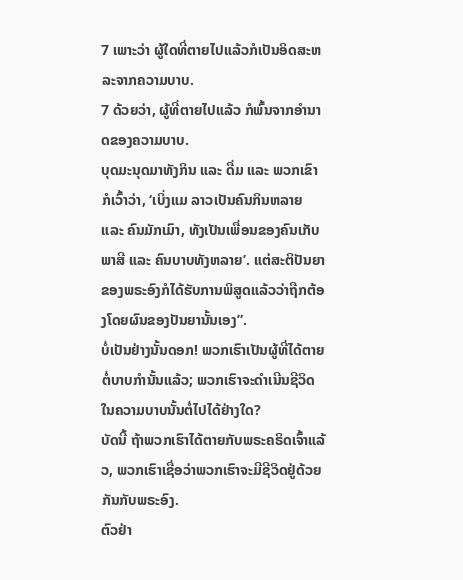7 ເພາະວ່າ ຜູ້ໃດທີ່ຕາຍໄປແລ້ວກໍເປັນອິດສະຫລະຈາກຄວາມບາບ.
7 ດ້ວຍວ່າ, ຜູ້ທີ່ຕາຍໄປແລ້ວ ກໍພົ້ນຈາກອຳນາດຂອງຄວາມບາບ.
ບຸດມະນຸດມາທັງກິນ ແລະ ດື່ມ ແລະ ພວກເຂົາກໍເວົ້າວ່າ, ‘ເບິ່ງແມ ລາວເປັນຄົນກິນຫລາຍ ແລະ ຄົນມັກເມົາ, ທັງເປັນເພື່ອນຂອງຄົນເກັບພາສີ ແລະ ຄົນບາບທັງຫລາຍ’. ແຕ່ສະຕິປັນຍາຂອງພຣະອົງກໍໄດ້ຮັບການພິສູດແລ້ວວ່າຖືກຕ້ອງໂດຍຜົນຂອງປັນຍານັ້ນເອງ”.
ບໍ່ເປັນຢ່າງນັ້ນດອກ! ພວກເຮົາເປັນຜູ້ທີ່ໄດ້ຕາຍຕໍ່ບາບກຳນັ້ນແລ້ວ; ພວກເຮົາຈະດຳເນີນຊີວິດໃນຄວາມບາບນັ້ນຕໍ່ໄປໄດ້ຢ່າງໃດ?
ບັດນີ້ ຖ້າພວກເຮົາໄດ້ຕາຍກັບພຣະຄຣິດເຈົ້າແລ້ວ, ພວກເຮົາເຊື່ອວ່າພວກເຮົາຈະມີຊີວິດຢູ່ດ້ວຍກັນກັບພຣະອົງ.
ຕົວຢ່າ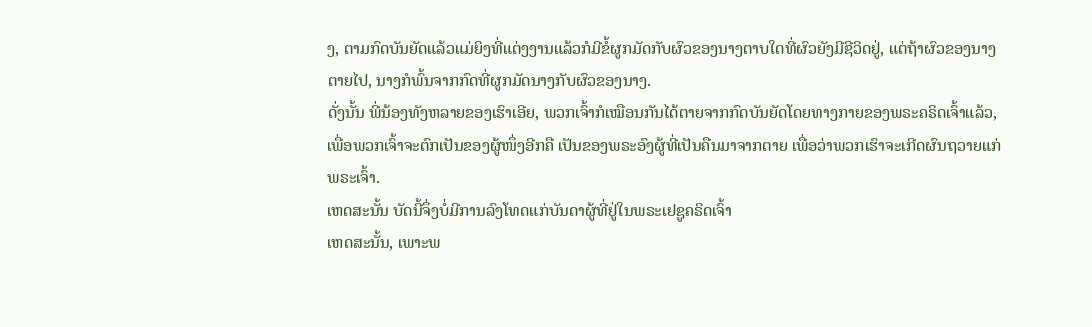ງ, ຕາມກົດບັນຍັດແລ້ວແມ່ຍິງທີ່ແຕ່ງງານແລ້ວກໍມີຂໍ້ຜູກມັດກັບຜົວຂອງນາງຕາບໃດທີ່ຜົວຍັງມີຊີວິດຢູ່, ແຕ່ຖ້າຜົວຂອງນາງຕາຍໄປ, ນາງກໍພົ້ນຈາກກົດທີ່ຜູກມັດນາງກັບຜົວຂອງນາງ.
ດັ່ງນັ້ນ ພີ່ນ້ອງທັງຫລາຍຂອງເຮົາເອີຍ, ພວກເຈົ້າກໍເໝືອນກັນໄດ້ຕາຍຈາກກົດບັນຍັດໂດຍທາງກາຍຂອງພຣະຄຣິດເຈົ້າແລ້ວ, ເພື່ອພວກເຈົ້າຈະຕົກເປັນຂອງຜູ້ໜຶ່ງອີກຄື ເປັນຂອງພຣະອົງຜູ້ທີ່ເປັນຄືນມາຈາກຕາຍ ເພື່ອວ່າພວກເຮົາຈະເກີດຜົນຖວາຍແກ່ພຣະເຈົ້າ.
ເຫດສະນັ້ນ ບັດນີ້ຈຶ່ງບໍ່ມີການລົງໂທດແກ່ບັນດາຜູ້ທີ່ຢູ່ໃນພຣະເຢຊູຄຣິດເຈົ້າ
ເຫດສະນັ້ນ, ເພາະພ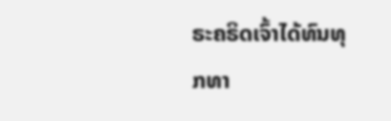ຣະຄຣິດເຈົ້າໄດ້ທົນທຸກທາ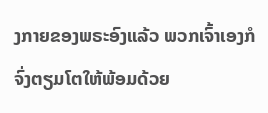ງກາຍຂອງພຣະອົງແລ້ວ ພວກເຈົ້າເອງກໍຈົ່ງຕຽມໂຕໃຫ້ພ້ອມດ້ວຍ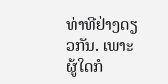ທ່າທີຢ່າງດຽວກັນ. ເພາະຜູ້ໃດກໍ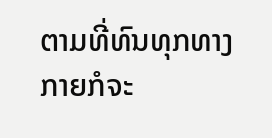ຕາມທີ່ທົນທຸກທາງກາຍກໍຈະ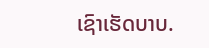ເຊົາເຮັດບາບ.